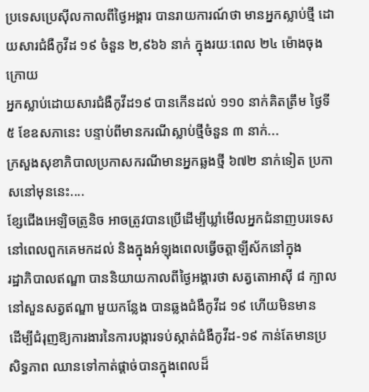ប្រទេសប្រេស៊ីលកាលពីថ្ងៃអង្គារ បានរាយការណ៍ថា មានអ្នកស្លាប់ថ្មី ដោយសារជំងឺកូវីដ ១៩ ចំនួន ២,៩៦៦ នាក់ ក្នុងរយៈពេល ២៤ ម៉ោងចុងក្រោយ
អ្នកស្លាប់ដោយសារជំងឺកូវីដ១៩ បានកើនដល់ ១១០ នាក់គិតត្រឹម ថ្ងៃទី ៥ ខែឧសភានេះ បន្ទាប់ពីមានករណីស្លាប់ថ្មីចំនួន ៣ នាក់...
ក្រសួងសុខាភិបាលប្រកាសករណីមានអ្នកឆ្លងថ្មី ៦៧២ នាក់ទៀត ប្រកាសនៅមុននេះ....
ខ្សែជើងអេឡិចត្រូនិច អាចត្រូវបានប្រើដើម្បីឃ្លាំមើលអ្នកជំនាញបរទេស នៅពេលពួកគេមកដល់ និងក្នុងអំឡុងពេលធ្វើចត្តាឡីស័កនៅក្នុង
រដ្ឋាភិបាលឥណ្ឌា បាននិយាយកាលពីថ្ងៃអង្គារថា សត្វតោអាស៊ី ៨ ក្បាល នៅសួនសត្វឥណ្ឌា មួយកន្លែង បានឆ្លងជំងឺកូវីដ ១៩ ហើយមិនមាន
ដើម្បីជំរុញឱ្យការងារនៃការបង្ការទប់ស្កាត់ជំងឺកូវីដ-១៩ កាន់តែមានប្រសិទ្ធភាព ឈានទៅកាត់ផ្ដាច់បានក្នុងពេលដ៏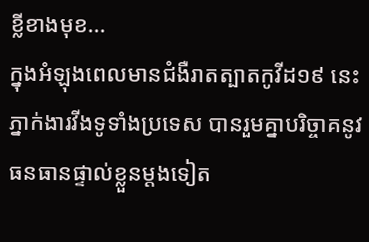ខ្លីខាងមុខ...
ក្នុងអំឡុងពេលមានជំងឺរាតត្បាតកូវីដ១៩ នេះ ភ្នាក់ងារវីងទូទាំងប្រទេស បានរួមគ្នាបរិច្ចាគនូវធនធានផ្ទាល់ខ្លួនម្តងទៀត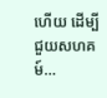ហើយ ដើម្បីជួយសហគម៍...